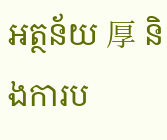អត្ថន័យ 厚 និងការប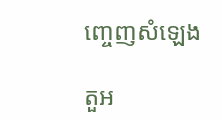ញ្ចេញសំឡេង

តួអ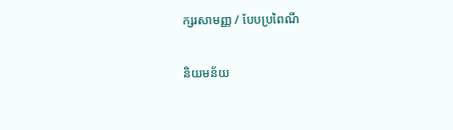ក្សរសាមញ្ញ / បែបប្រពៃណី

និយមន័យ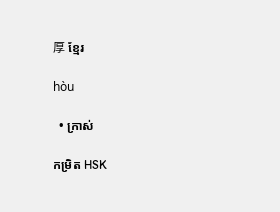厚 ខ្មែរ

hòu

  • ក្រាស់

កម្រិត HSK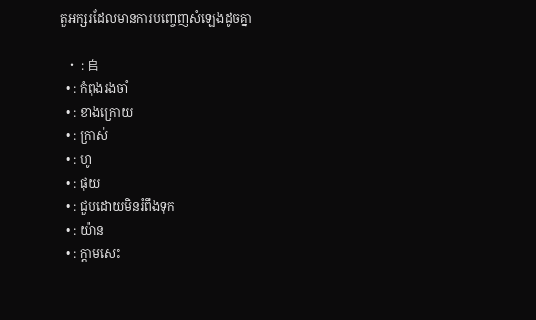តួអក្សរដែលមានការបញ្ចេញសំឡេងដូចគ្នា

  • : 𠂤
  • : កំពុងរងចាំ
  • : ខាងក្រោយ
  • : ក្រាស់
  • : ហូ
  • : ផុយ
  • : ជួបដោយមិនរំពឹងទុក
  • : យ៉ាន
  • : ក្តាមសេះ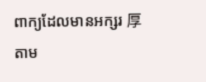ពាក្យដែលមានអក្សរ 厚 តាម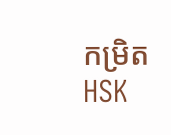កម្រិត HSK